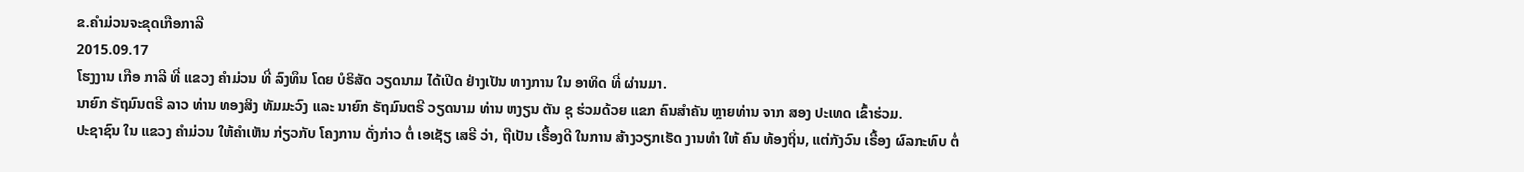ຂ.ຄໍາມ່ວນຈະຂຸດເກືອກາລີ
2015.09.17
ໂຮງງານ ເກືອ ກາລີ ທີ່ ແຂວງ ຄຳມ່ວນ ທີ່ ລົງທຶນ ໂດຍ ບໍຣິສັດ ວຽດນາມ ໄດ້ເປີດ ຢ່າງເປັນ ທາງການ ໃນ ອາທິດ ທີ່ ຜ່ານມາ.
ນາຍົກ ຣັຖມົນຕຣີ ລາວ ທ່ານ ທອງສິງ ທັມມະວົງ ແລະ ນາຍົກ ຣັຖມົນຕຣີ ວຽດນາມ ທ່ານ ຫງຽນ ຕັນ ຊຸ ຮ່ວມດ້ວຍ ແຂກ ຄົນສຳຄັນ ຫຼາຍທ່ານ ຈາກ ສອງ ປະເທດ ເຂົ້າຮ່ວມ.
ປະຊາຊົນ ໃນ ແຂວງ ຄຳມ່ວນ ໃຫ້ຄຳເຫັນ ກ່ຽວກັບ ໂຄງການ ດັ່ງກ່າວ ຕໍ່ ເອເຊັຽ ເສຣີ ວ່າ, ຖືເປັນ ເຣື້ອງດີ ໃນການ ສ້າງວຽກເຮັດ ງານທຳ ໃຫ້ ຄົນ ທ້ອງຖິ່ນ, ແຕ່ກັງວົນ ເຣື້ອງ ຜົລກະທົບ ຕໍ່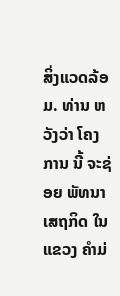ສິ່ງແວດລ້ອມ. ທ່ານ ຫວັງວ່າ ໂຄງການ ນີ້ ຈະຊ່ອຍ ພັທນາ ເສຖກິດ ໃນແຂວງ ຄຳມ່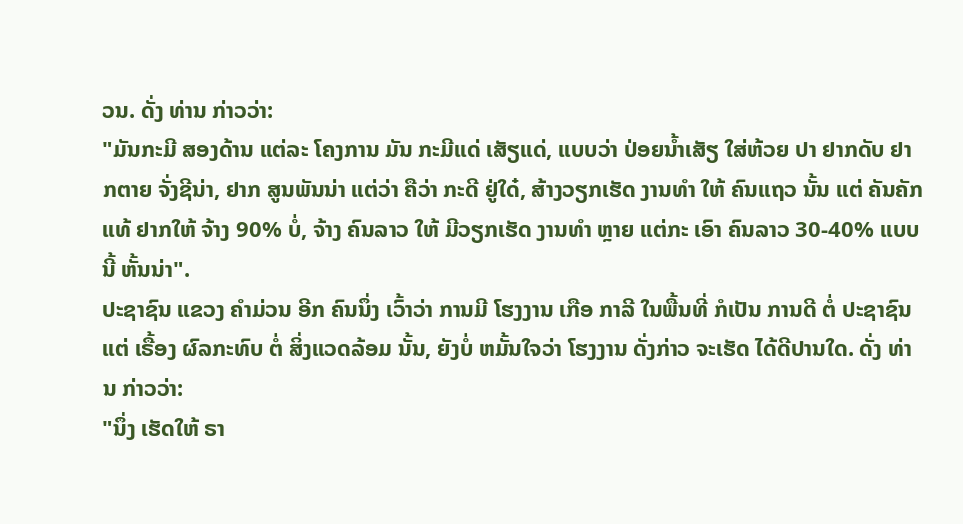ວນ. ດັ່ງ ທ່ານ ກ່າວວ່າ:
"ມັນກະມີ ສອງດ້ານ ແຕ່ລະ ໂຄງການ ມັນ ກະມີແດ່ ເສັຽແດ່, ແບບວ່າ ປ່ອຍນ້ຳເສັຽ ໃສ່ຫ້ວຍ ປາ ຢາກດັບ ຢາກຕາຍ ຈັ່ງຊີນ່າ, ຢາກ ສູນພັນນ່າ ແຕ່ວ່າ ຄືວ່າ ກະດີ ຢູ່ໃດ໋, ສ້າງວຽກເຮັດ ງານທຳ ໃຫ້ ຄົນແຖວ ນັ້ນ ແຕ່ ຄັນຄັກແທ້ ຢາກໃຫ້ ຈ້າງ 90% ບໍ່, ຈ້າງ ຄົນລາວ ໃຫ້ ມີວຽກເຮັດ ງານທຳ ຫຼາຍ ແຕ່ກະ ເອົາ ຄົນລາວ 30-40% ແບບນີ້ ຫັ້ນນ່າ".
ປະຊາຊົນ ແຂວງ ຄຳມ່ວນ ອີກ ຄົນນຶ່ງ ເວົ້າວ່າ ການມີ ໂຮງງານ ເກືອ ກາລີ ໃນພື້ນທີ່ ກໍເປັນ ການດີ ຕໍ່ ປະຊາຊົນ ແຕ່ ເຣື້ອງ ຜົລກະທົບ ຕໍ່ ສິ່ງແວດລ້ອມ ນັ້ນ, ຍັງບໍ່ ຫມັ້ນໃຈວ່າ ໂຮງງານ ດັ່ງກ່າວ ຈະເຮັດ ໄດ້ດີປານໃດ. ດັ່ງ ທ່ານ ກ່າວວ່າ:
"ນຶ່ງ ເຮັດໃຫ້ ຣາ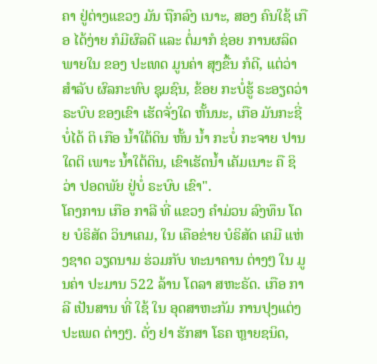ຄາ ຢູ່ຕ່າງແຂວງ ມັນ ຖືກລົງ ເນາະ, ສອງ ຄົນໃຊ້ ເກືອ ໄດ້ງ່າຍ ກໍມີຜົລດີ ແລະ ຕໍ່ມາກໍ ຊ່ອຍ ການຜລິດ ພາຍໃນ ຂອງ ປະເທດ ມູນຄ່າ ສຸງຂື້ນ ກໍດີ, ແຕ່ວ່າ ສຳລັບ ຜົລກະທົບ ຊຸມຊົນ, ຂ້ອຍ ກະບໍ່ຮູ້ ຣະອຽດວ່າ ຣະບົບ ຂອງເຂົາ ເຮັດຈັ່ງໃດ ຫັ້ນນະ, ເກືອ ມັນກະຊີ່ ບໍ່ໄດ້ ຕິ ເກືອ ນ້ຳໃຕ້ດິນ ຫັ້ນ ນ້ຳ ກະບໍ່ ກະຈາຍ ປານໃດຕິ ເພາະ ນ້ຳໃຕ້ດິນ, ເຂົາເຮັດນ້ຳ ເຄັມເນາະ ຄື ຊິວ່າ ປອດພັຍ ຢູ່ບໍ່ ຣະບົບ ເຂົາ".
ໂຄງການ ເກືອ ກາລີ ທີ່ ແຂວງ ຄຳມ່ວນ ລົງທຶນ ໂດຍ ບໍຣິສັດ ວິນາເຄມ, ໃນ ເຄືອຂ່າຍ ບໍຣິສັດ ເຄມີ ແຫ່ງຊາດ ວຽດນາມ ຮ່ວມກັບ ທະນາຄານ ຕ່າງໆ ໃນ ມູນຄ່າ ປະມານ 522 ລ້ານ ໂດລາ ສຫະຣັດ. ເກືອ ກາລີ ເປັນສານ ທີ່ ໃຊ້ ໃນ ອຸດສາຫະກັມ ການປຸງແຕ່ງ ປະເພດ ຕ່າງໆ. ດັ່ງ ຢາ ຮັກສາ ໂຣຄ ຫຼາຍຊນິດ,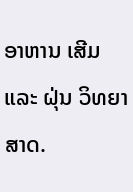ອາຫານ ເສີມ ແລະ ຝຸ່ນ ວິທຍາສາດ.